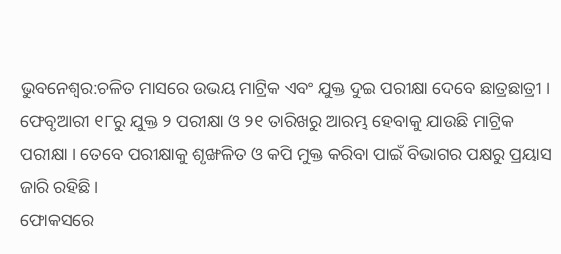ଭୁବନେଶ୍ୱର:ଚଳିତ ମାସରେ ଉଭୟ ମାଟ୍ରିକ ଏବଂ ଯୁକ୍ତ ଦୁଇ ପରୀକ୍ଷା ଦେବେ ଛାତ୍ରଛାତ୍ରୀ । ଫେବୃଆରୀ ୧୮ରୁ ଯୁକ୍ତ ୨ ପରୀକ୍ଷା ଓ ୨୧ ତାରିଖରୁ ଆରମ୍ଭ ହେବାକୁ ଯାଉଛି ମାଟ୍ରିକ ପରୀକ୍ଷା । ତେବେ ପରୀକ୍ଷାକୁ ଶୃଙ୍ଖଳିତ ଓ କପି ମୁକ୍ତ କରିବା ପାଇଁ ବିଭାଗର ପକ୍ଷରୁ ପ୍ରୟାସ ଜାରି ରହିଛି ।
ଫୋକସରେ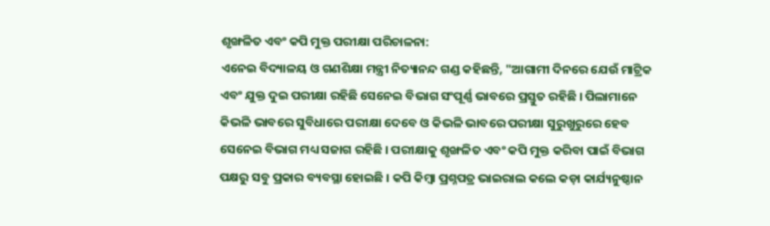ଶୃଙ୍ଖଳିତ ଏବଂ କପି ମୁକ୍ତ ପରୀକ୍ଷା ପରିଚାଳନା:
ଏନେଇ ବିଦ୍ୟାଳୟ ଓ ଗଣଶିକ୍ଷା ମନ୍ତ୍ରୀ ନିତ୍ୟାନନ୍ଦ ଗଣ୍ଡ କହିଛନ୍ତି, "ଆଗାମୀ ଦିନରେ ଯେଉଁ ମାଟ୍ରିକ ଏବଂ ଯୁକ୍ତ ଦୁଇ ପରୀକ୍ଷା ରହିଛି ସେନେଇ ବିଭାଗ ସଂପୂର୍ଣ୍ଣ ଭାବରେ ପ୍ରସ୍ତୁତ ରହିଛି । ପିଲାମାନେ କିଭଳି ଭାବରେ ସୁବିଧାରେ ପରୀକ୍ଷା ଦେବେ ଓ କିଭଳି ଭାବରେ ପରୀକ୍ଷା ସୁରୁଖୁରୁରେ ହେବ ସେନେଇ ବିଭାଗ ମଧ୍ୟ ସଜାଗ ରହିଛି । ପରୀକ୍ଷାକୁ ଶୃଙ୍ଖଳିତ ଏବଂ କପି ମୁକ୍ତ କରିବା ପାଇଁ ବିଭାଗ ପକ୍ଷରୁ ସବୁ ପ୍ରକାର ବ୍ୟବସ୍ଥା ହୋଇଛି । କପି କିମ୍ବା ପ୍ରଶ୍ନପତ୍ର ଭାଇରାଲ କଲେ କଡ଼ା କାର୍ଯ୍ୟନୁଷ୍ଠାନ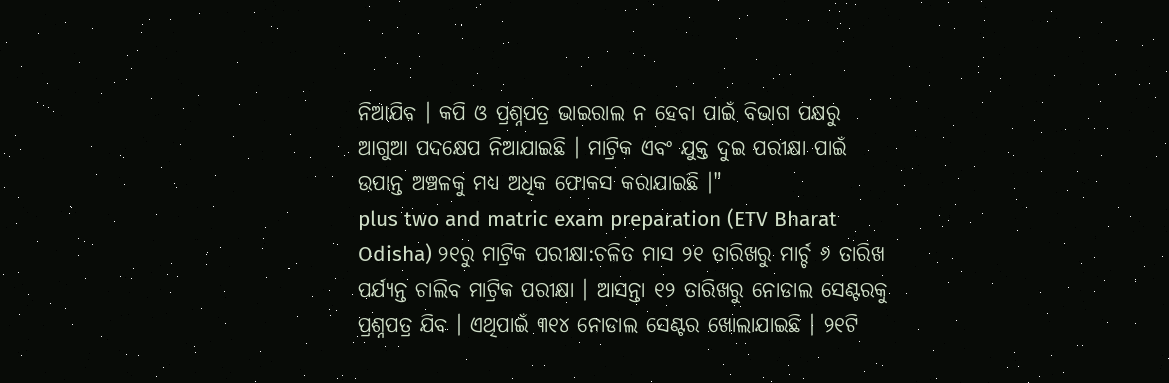ନିଆଯିବ । କପି ଓ ପ୍ରଶ୍ନପତ୍ର ଭାଇରାଲ ନ ହେବା ପାଇଁ ବିଭାଗ ପକ୍ଷରୁ ଆଗୁଆ ପଦକ୍ଷେପ ନିଆଯାଇଛି । ମାଟ୍ରିକ ଏବଂ ଯୁକ୍ତ ଦୁଇ ପରୀକ୍ଷା ପାଇଁ ଉପାନ୍ତ ଅଞ୍ଚଳକୁ ମଧ୍ୟ ଅଧିକ ଫୋକସ କରାଯାଇଛି ।"
plus two and matric exam preparation (ETV Bharat Odisha) ୨୧ରୁ ମାଟ୍ରିକ ପରୀକ୍ଷା:ଚଳିତ ମାସ ୨୧ ତାରିଖରୁ ମାର୍ଚ୍ଚ ୬ ତାରିଖ ପର୍ଯ୍ୟନ୍ତ ଚାଲିବ ମାଟ୍ରିକ ପରୀକ୍ଷା । ଆସନ୍ତା ୧୨ ତାରିଖରୁ ନୋଡାଲ ସେଣ୍ଟରକୁ ପ୍ରଶ୍ନପତ୍ର ଯିବ । ଏଥିପାଇଁ ୩୧୪ ନୋଡାଲ ସେଣ୍ଟର ଖୋଲାଯାଇଛି । ୨୧ଟି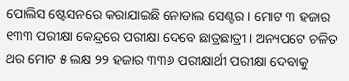ପୋଲିସ ଷ୍ଟେସନରେ କରାଯାଇଛି ନୋଡାଲ ସେଣ୍ଟର । ମୋଟ ୩ ହଜାର ୧୩୩ ପରୀକ୍ଷା କେନ୍ଦ୍ରରେ ପରୀକ୍ଷା ଦେବେ ଛାତ୍ରଛାତ୍ରୀ । ଅନ୍ୟପଟେ ଚଳିତ ଥର ମୋଟ ୫ ଲକ୍ଷ ୨୨ ହଜାର ୩୩୬ ପରୀକ୍ଷାର୍ଥୀ ପରୀକ୍ଷା ଦେବାକୁ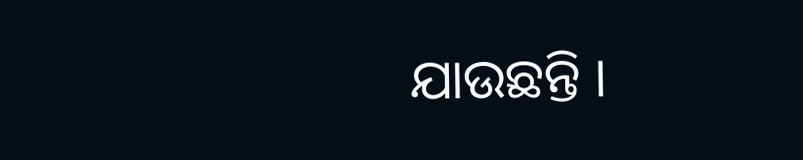ଯାଉଛନ୍ତି ।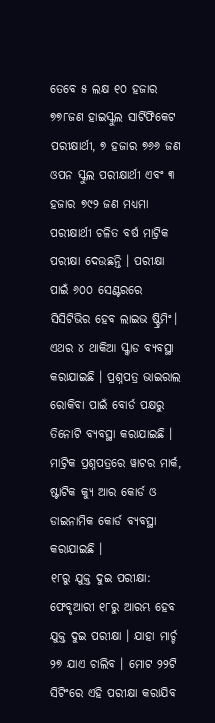ତେବେ ୫ ଲକ୍ଷ ୧୦ ହଜାର ୭୭୮ଜଣ ହାଇସ୍କୁଲ ସାର୍ଟିଫିକେଟ ପରୀକ୍ଷାର୍ଥୀ, ୭ ହଜାର ୭୬୬ ଜଣ ଓପନ ସ୍କୁଲ ପରୀକ୍ଷାର୍ଥୀ ଏବଂ ୩ ହଜାର ୭୯୨ ଜଣ ମଧ୍ୟମା ପରୀକ୍ଷାର୍ଥୀ ଚଳିତ ବର୍ଷ ମାଟ୍ରିକ ପରୀକ୍ଷା ଦେଉଛନ୍ତି । ପରୀକ୍ଷା ପାଇଁ ୬୦୦ ସେଣ୍ଟରରେ ସିସିଟିଭିର ହେବ ଲାଇଭ ଷ୍ଟ୍ରିମିଂ। ଏଥର ୪ ଥାକିଆ ସ୍କ୍ୱାଡ ବ୍ୟବସ୍ଥା କରାଯାଇଛି । ପ୍ରଶ୍ନପତ୍ର ଭାଇରାଲ ରୋକିବା ପାଇଁ ବୋର୍ଡ ପକ୍ଷରୁ ତିନୋଟି ବ୍ୟବସ୍ଥା କରାଯାଇଛି । ମାଟ୍ରିକ ପ୍ରଶ୍ନପତ୍ରରେ ୱାଟର ମାର୍କ, ଷ୍ଟାଟିକ କ୍ୟୁ ଆର କୋର୍ଡ ଓ ଡାଇନାମିକ କୋର୍ଡ ବ୍ୟବସ୍ଥା କରାଯାଇଛି ।
୧୮ରୁ ଯୁକ୍ତ ଦୁଇ ପରୀକ୍ଷା:
ଫେବୃଆରୀ ୧୮ରୁ ଆରମ୍ଭ ହେବ ଯୁକ୍ତ ଦୁଇ ପରୀକ୍ଷା । ଯାହା ମାର୍ଚ୍ଚ ୨୭ ଯାଏ ଚାଲିବ । ମୋଟ ୨୨ଟି ସିଟିଂରେ ଏହି ପରୀକ୍ଷା କରାଯିବ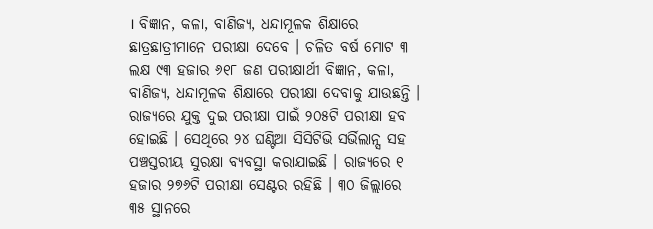। ବିଜ୍ଞାନ, କଳା, ବାଣିଜ୍ୟ, ଧନ୍ଦାମୂଳକ ଶିକ୍ଷାରେ ଛାତ୍ରଛାତ୍ରୀମାନେ ପରୀକ୍ଷା ଦେବେ । ଚଳିତ ବର୍ଷ ମୋଟ ୩ ଲକ୍ଷ ୯୩ ହଜାର ୬୧୮ ଜଣ ପରୀକ୍ଷାର୍ଥୀ ବିଜ୍ଞାନ, କଳା, ବାଣିଜ୍ୟ, ଧନ୍ଦାମୂଳକ ଶିକ୍ଷାରେ ପରୀକ୍ଷା ଦେବାକୁ ଯାଉଛନ୍ତି । ରାଜ୍ୟରେ ଯୁକ୍ତ ଦୁଇ ପରୀକ୍ଷା ପାଇଁ ୨୦୫ଟି ପରୀକ୍ଷା ହବ ହୋଇଛି । ସେଥିରେ ୨୪ ଘଣ୍ଟିଆ ସିସିଟିଭି ସର୍ଭିଲାନ୍ସ ସହ ପଞ୍ଚସ୍ତରୀୟ ସୁରକ୍ଷା ବ୍ୟବସ୍ଥା କରାଯାଇଛି । ରାଜ୍ୟରେ ୧ ହଜାର ୨୭୬ଟି ପରୀକ୍ଷା ସେଣ୍ଟର ରହିଛି । ୩୦ ଜିଲ୍ଲାରେ ୩୫ ସ୍ଥାନରେ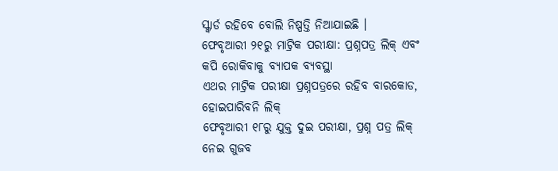ସ୍କ୍ୱାର୍ଡ ରହିବେ ବୋଲି ନିଷ୍ପତ୍ତି ନିଆଯାଇଛି ।
ଫେବୃଆରୀ ୨୧ରୁ ମାଟ୍ରିକ ପରୀକ୍ଷା: ପ୍ରଶ୍ନପତ୍ର ଲିକ୍ ଏବଂ କପି ରୋକିବାକୁ ବ୍ୟାପକ ବ୍ୟବସ୍ଥା
ଏଥର ମାଟ୍ରିକ ପରୀକ୍ଷା ପ୍ରଶ୍ନପତ୍ରରେ ରହିବ ବାରକୋଡ, ହୋଇପାରିବନି ଲିକ୍
ଫେବୃଆରୀ ୧୮ରୁ ଯୁକ୍ତ ଦୁଇ ପରୀକ୍ଷା, ପ୍ରଶ୍ନ ପତ୍ର ଲିକ୍ ନେଇ ଗୁଜବ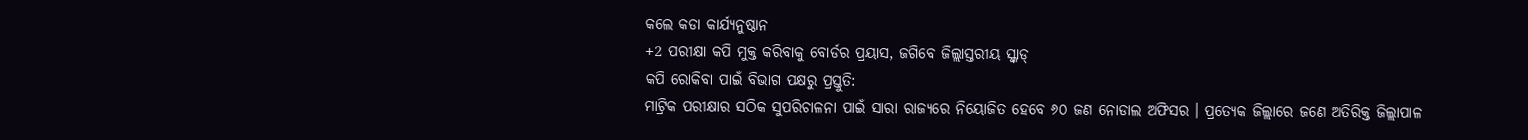କଲେ କଡା କାର୍ଯ୍ୟନୁଷ୍ଠାନ
+2 ପରୀକ୍ଷା କପି ମୁକ୍ତ କରିବାକୁ ବୋର୍ଡର ପ୍ରୟାସ, ଜଗିବେ ଜିଲ୍ଲାସ୍ତରୀୟ ସ୍କ୍ବାଡ୍
କପି ରୋକିବା ପାଇଁ ବିଭାଗ ପକ୍ଷରୁ ପ୍ରସ୍ତୁତି:
ମାଟ୍ରିକ ପରୀକ୍ଷାର ସଠିକ ସୁପରିଚାଳନା ପାଇଁ ସାରା ରାଜ୍ୟରେ ନିୟୋଜିତ ହେବେ ୬୦ ଜଣ ନୋଡାଲ ଅଫିସର । ପ୍ରତ୍ୟେକ ଜିଲ୍ଲାରେ ଜଣେ ଅତିରିକ୍ତ ଜିଲ୍ଲାପାଳ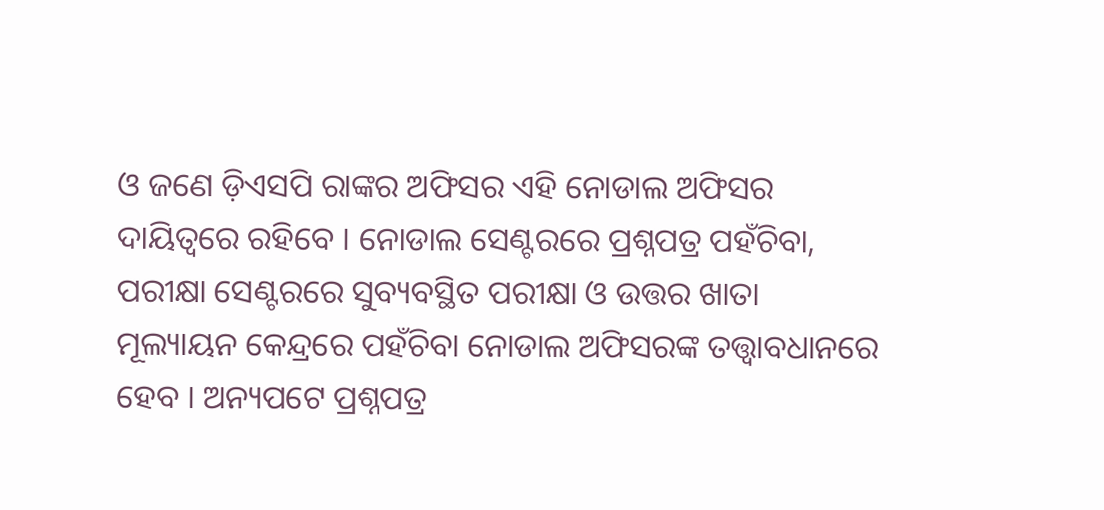ଓ ଜଣେ ଡ଼ିଏସପି ରାଙ୍କର ଅଫିସର ଏହି ନୋଡାଲ ଅଫିସର ଦାୟିତ୍ୱରେ ରହିବେ । ନୋଡାଲ ସେଣ୍ଟରରେ ପ୍ରଶ୍ନପତ୍ର ପହଁଚିବା, ପରୀକ୍ଷା ସେଣ୍ଟରରେ ସୁବ୍ୟବସ୍ଥିତ ପରୀକ୍ଷା ଓ ଉତ୍ତର ଖାତା ମୂଲ୍ୟାୟନ କେନ୍ଦ୍ରରେ ପହଁଚିବା ନୋଡାଲ ଅଫିସରଙ୍କ ତତ୍ତ୍ୱାବଧାନରେ ହେବ । ଅନ୍ୟପଟେ ପ୍ରଶ୍ନପତ୍ର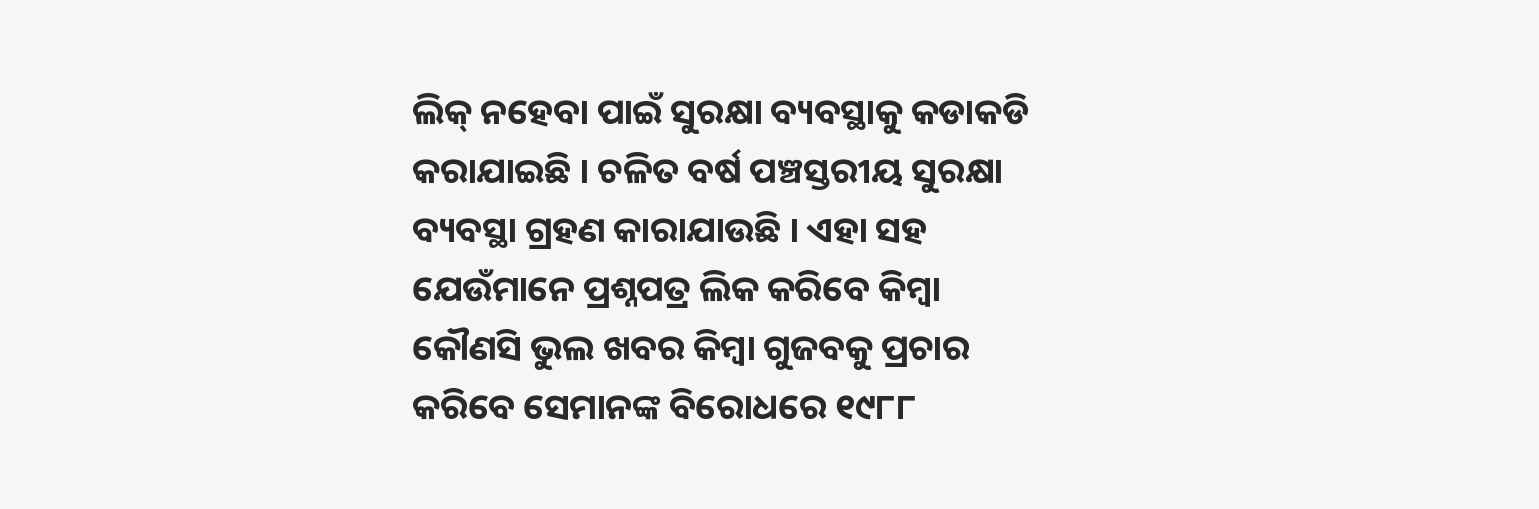ଲିକ୍ ନହେବା ପାଇଁ ସୁରକ୍ଷା ବ୍ୟବସ୍ଥାକୁ କଡାକଡି କରାଯାଇଛି । ଚଳିତ ବର୍ଷ ପଞ୍ଚସ୍ତରୀୟ ସୁରକ୍ଷା ବ୍ୟବସ୍ଥା ଗ୍ରହଣ କାରାଯାଉଛି । ଏହା ସହ ଯେଉଁମାନେ ପ୍ରଶ୍ନପତ୍ର ଲିକ କରିବେ କିମ୍ବା କୌଣସି ଭୁଲ ଖବର କିମ୍ବା ଗୁଜବକୁ ପ୍ରଚାର କରିବେ ସେମାନଙ୍କ ବିରୋଧରେ ୧୯୮୮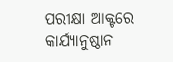ପରୀକ୍ଷା ଆକ୍ଟରେ କାର୍ଯ୍ୟାନୁଷ୍ଠାନ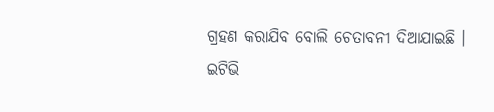ଗ୍ରହଣ କରାଯିବ ବୋଲି ଚେତାବନୀ ଦିଆଯାଇଛି ।
ଇଟିଭି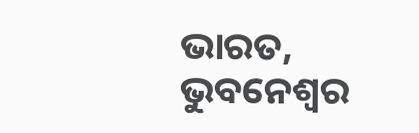ଭାରତ, ଭୁବନେଶ୍ୱର